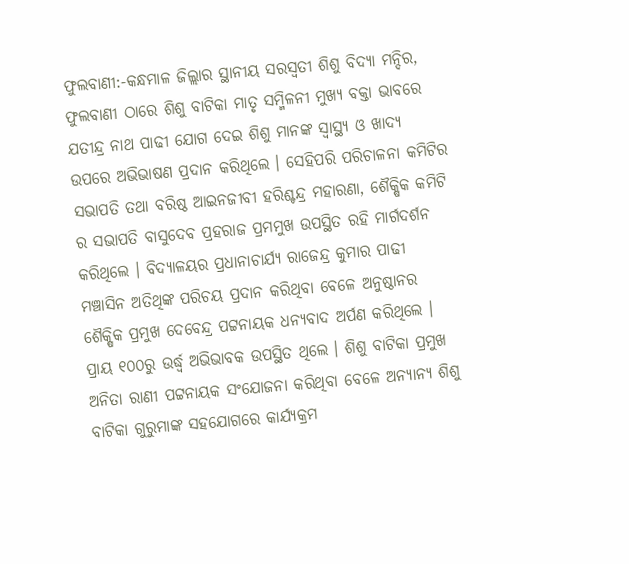ଫୁଲବାଣୀ:-କନ୍ଧମାଳ ଜିଲ୍ଲାର ସ୍ଥାନୀୟ ସରସ୍ୱତୀ ଶିଶୁ ବିଦ୍ୟା ମନ୍ଦିର, ଫୁଲବାଣୀ ଠାରେ ଶିଶୁ ବାଟିକା ମାତୃ ସମ୍ମିଳନୀ ମୁଖ୍ୟ ବକ୍ତା ଭାବରେ ଯତୀନ୍ଦ୍ର ନାଥ ପାଢୀ ଯୋଗ ଦେଇ ଶିଶୁ ମାନଙ୍କ ସ୍ୱାସ୍ଥ୍ୟ ଓ ଖାଦ୍ୟ ଉପରେ ଅଭିଭାଷଣ ପ୍ରଦାନ କରିଥିଲେ । ସେହିପରି ପରିଚାଳନା କମିଟିର ସଭାପତି ତଥା ବରିଷ୍ଠ ଆଇନଜୀବୀ ହରିଶ୍ଚନ୍ଦ୍ର ମହାରଣା, ଶୈକ୍ଷିକ କମିଟି ର ସଭାପତି ବାସୁଦେବ ପ୍ରହରାଜ ପ୍ରମମୁଖ ଉପସ୍ଥିତ ରହି ମାର୍ଗଦର୍ଶନ କରିଥିଲେ । ବିଦ୍ୟାଳୟର ପ୍ରଧାନାଚାର୍ଯ୍ୟ ରାଜେନ୍ଦ୍ର କୁମାର ପାଢୀ ମଞ୍ଚାସିନ ଅତିଥିଙ୍କ ପରିଚୟ ପ୍ରଦାନ କରିଥିବା ବେଳେ ଅନୁଷ୍ଠାନର ଶୈକ୍ଷିକ ପ୍ରମୁଖ ଦେବେନ୍ଦ୍ର ପଟ୍ଟନାୟକ ଧନ୍ୟବାଦ ଅର୍ପଣ କରିଥିଲେ । ପ୍ରାୟ ୧୦୦ରୁ ଉର୍ଦ୍ଧ୍ୱ ଅଭିଭାବକ ଉପସ୍ଥିତ ଥିଲେ । ଶିଶୁ ବାଟିକା ପ୍ରମୁଖ ଅନିତା ରାଣୀ ପଟ୍ଟନାୟକ ସଂଯୋଜନା କରିଥିବା ବେଳେ ଅନ୍ୟାନ୍ୟ ଶିଶୁ ବାଟିକା ଗୁରୁମାଙ୍କ ସହଯୋଗରେ କାର୍ଯ୍ୟକ୍ରମ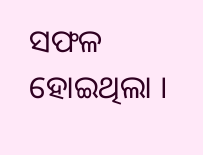ସଫଳ ହୋଇଥିଲା ।